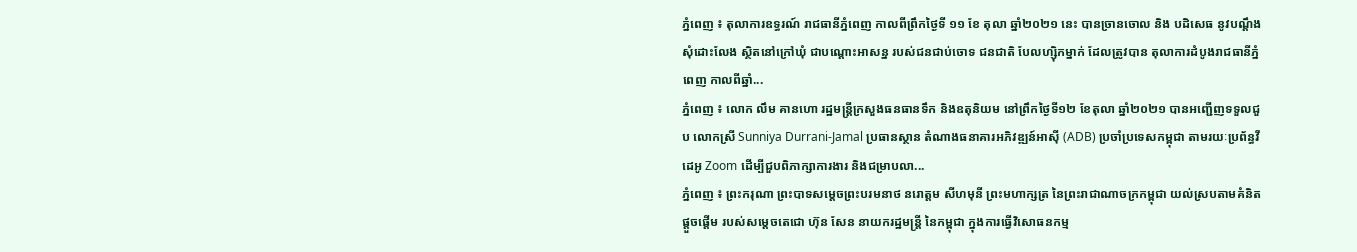ភ្នំពេញ ៖ តុលាការឧទ្ធរណ៍ រាជធានីភ្នំពេញ កាលពីព្រឹកថ្ងៃទី ១១ ខែ តុលា ឆ្នាំ២០២១ នេះ បានច្រានចោល និង បដិសេធ នូវបណ្ដឹងសុំដោះលែង ស្ថិតនៅក្រៅឃុំ ជាបណ្តោះអាសន្ន របស់ជនជាប់ចោទ ជនជាតិ បែលហ្ស៊ិកម្នាក់ ដែលត្រូវបាន តុលាការដំបូងរាជធានីភ្នំពេញ កាលពីឆ្នាំ...
ភ្នំពេញ ៖ លោក លឹម គានហោ រដ្ឋមន្ត្រីក្រសួងធនធានទឹក និងឧតុនិយម នៅព្រឹកថ្ងៃទី១២ ខែតុលា ឆ្នាំ២០២១ បានអញ្ជើញទទួលជួប លោកស្រី Sunniya Durrani-Jamal ប្រធានស្ថាន តំណាងធនាគារអភិវឌ្ឍន៍អាស៊ី (ADB) ប្រចាំប្រទេសកម្ពុជា តាមរយៈប្រព័ន្ធវីដេអូ Zoom ដើម្បីជួបពិភាក្សាការងារ និងជម្រាបលា...
ភ្នំពេញ ៖ ព្រះករុណា ព្រះបាទសម្តេចព្រះបរមនាថ នរោត្តម សីហមុនី ព្រះមហាក្សត្រ នៃព្រះរាជាណាចក្រកម្ពុជា យល់ស្របតាមគំនិតផ្តួចផ្តើម របស់សម្តេចតេជោ ហ៊ុន សែន នាយករដ្ឋមន្ដ្រី នៃកម្ពុជា ក្នុងការធ្វើវិសោធនកម្ម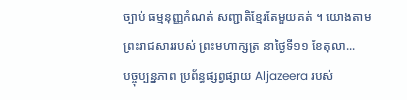ច្បាប់ ធម្មនុញ្ញកំណត់ សញ្ជាតិខ្មែរតែមួយគត់ ។ យោងតាមព្រះរាជសាររបស់ ព្រះមហាក្សត្រ នាថ្ងៃទី១១ ខែតុលា...
បច្ចុប្បន្នភាព ប្រព័ន្ធផ្សព្វផ្សាយ Aljazeera របស់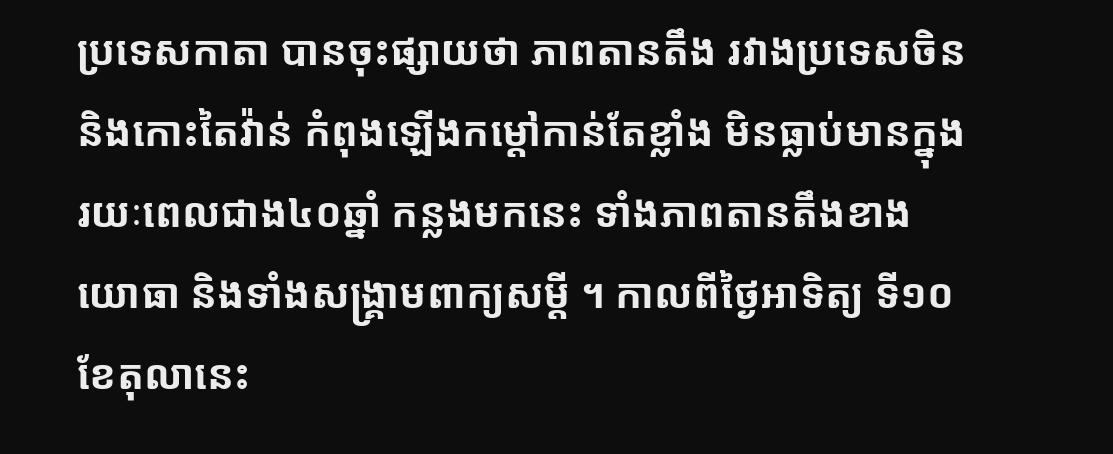ប្រទេសកាតា បានចុះផ្សាយថា ភាពតានតឹង រវាងប្រទេសចិន និងកោះតៃវ៉ាន់ កំពុងឡើងកម្តៅកាន់តែខ្លាំង មិនធ្លាប់មានក្នុងរយៈពេលជាង៤០ឆ្នាំ កន្លងមកនេះ ទាំងភាពតានតឹងខាងយោធា និងទាំងសង្គ្រាមពាក្យសម្តី ។ កាលពីថ្ងៃអាទិត្យ ទី១០ ខែតុលានេះ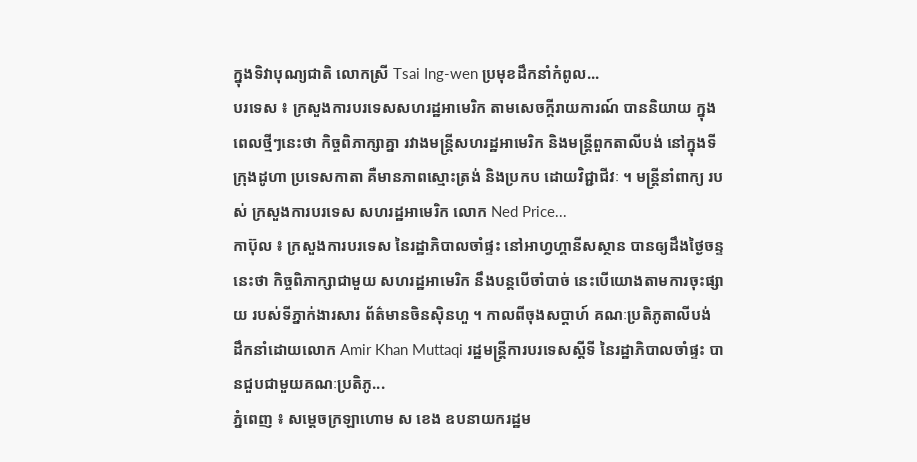ក្នុងទិវាបុណ្យជាតិ លោកស្រី Tsai Ing-wen ប្រមុខដឹកនាំកំពូល...
បរទេស ៖ ក្រសួងការបរទេសសហរដ្ឋអាមេរិក តាមសេចក្តីរាយការណ៍ បាននិយាយ ក្នុងពេលថ្មីៗនេះថា កិច្ចពិភាក្សាគ្នា រវាងមន្ត្រីសហរដ្ឋអាមេរិក និងមន្ត្រីពួកតាលីបង់ នៅក្នុងទីក្រុងដូហា ប្រទេសកាតា គឺមានភាពស្មោះត្រង់ និងប្រកប ដោយវិជ្ជាជីវៈ ។ មន្ត្រីនាំពាក្យ របស់ ក្រសួងការបរទេស សហរដ្ឋអាមេរិក លោក Ned Price...
កាប៊ុល ៖ ក្រសួងការបរទេស នៃរដ្ឋាភិបាលចាំផ្ទះ នៅអាហ្វហ្គានីសស្ថាន បានឲ្យដឹងថ្ងៃចន្ទនេះថា កិច្ចពិភាក្សាជាមួយ សហរដ្ឋអាមេរិក នឹងបន្តបើចាំបាច់ នេះបើយោងតាមការចុះផ្សាយ របស់ទីភ្នាក់ងារសារ ព័ត៌មានចិនស៊ិនហួ ។ កាលពីចុងសប្តាហ៍ គណៈប្រតិភូតាលីបង់ ដឹកនាំដោយលោក Amir Khan Muttaqi រដ្ឋមន្រ្តីការបរទេសស្តីទី នៃរដ្ឋាភិបាលចាំផ្ទះ បានជួបជាមួយគណៈប្រតិភូ...
ភ្នំពេញ ៖ សម្ដេចក្រឡាហោម ស ខេង ឧបនាយករដ្ឋម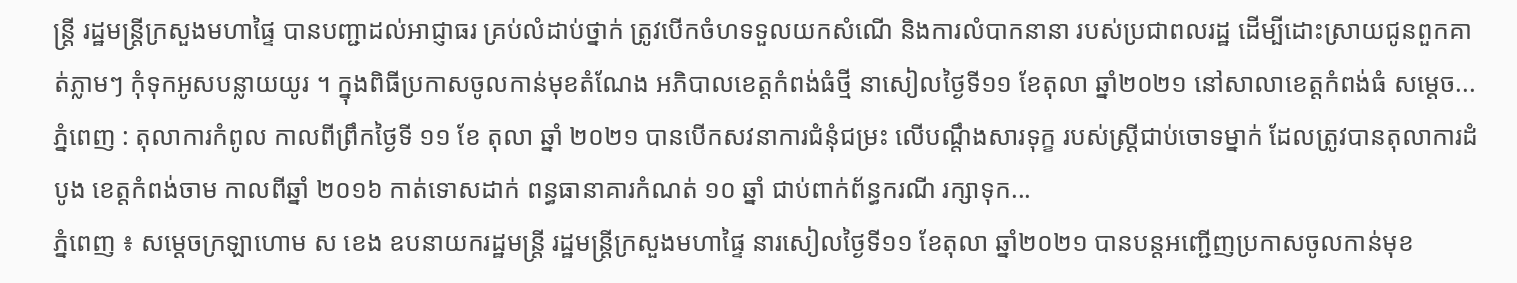ន្ដ្រី រដ្ឋមន្ដ្រីក្រសួងមហាផ្ទៃ បានបញ្ជាដល់អាជ្ញាធរ គ្រប់លំដាប់ថ្នាក់ ត្រូវបើកចំហទទួលយកសំណើ និងការលំបាកនានា របស់ប្រជាពលរដ្ឋ ដើម្បីដោះស្រាយជូនពួកគាត់ភ្លាមៗ កុំទុកអូសបន្លាយយូរ ។ ក្នុងពិធីប្រកាសចូលកាន់មុខតំណែង អភិបាលខេត្តកំពង់ធំថ្មី នាសៀលថ្ងៃទី១១ ខែតុលា ឆ្នាំ២០២១ នៅសាលាខេត្តកំពង់ធំ សម្ដេច...
ភ្នំពេញ : តុលាការកំពូល កាលពីព្រឹកថ្ងៃទី ១១ ខែ តុលា ឆ្នាំ ២០២១ បានបើកសវនាការជំនុំជម្រះ លើបណ្តឹងសារទុក្ខ របស់ស្រ្តីជាប់ចោទម្នាក់ ដែលត្រូវបានតុលាការដំបូង ខេត្តកំពង់ចាម កាលពីឆ្នាំ ២០១៦ កាត់ទោសដាក់ ពន្ធធានាគារកំណត់ ១០ ឆ្នាំ ជាប់ពាក់ព័ន្ធករណី រក្សាទុក...
ភ្នំពេញ ៖ សម្ដេចក្រឡាហោម ស ខេង ឧបនាយករដ្ឋមន្ដ្រី រដ្ឋមន្ដ្រីក្រសួងមហាផ្ទៃ នារសៀលថ្ងៃទី១១ ខែតុលា ឆ្នាំ២០២១ បានបន្ដអញ្ជើញប្រកាសចូលកាន់មុខ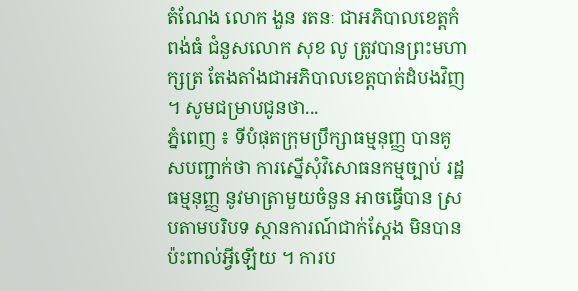តំណែង លោក ងួន រតនៈ ជាអភិបាលខេត្តកំពង់ធំ ជំនួសលោក សុខ លូ ត្រូវបានព្រះមហាក្សត្រ តែងតាំងជាអភិបាលខេត្តបាត់ដំបងវិញ ។ សូមជម្រាបជូនថា...
ភ្នំពេញ ៖ ទីបំផុតក្រុមប្រឹក្សាធម្មនុញ្ញ បានគូសបញ្ជាក់ថា ការស្នើសុំវិសោធនកម្មច្បាប់ រដ្ឋធម្មនុញ្ញ នូវមាត្រាមួយចំនួន អាចធ្វើបាន ស្របតាមបរិបទ ស្ថានការណ៍ជាក់ស្តែង មិនបានប៉ះពាល់អ្វីឡើយ ។ ការប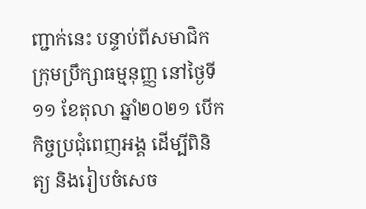ញ្ជាក់នេះ បន្ទាប់ពីសមាជិក ក្រុមប្រឹក្សាធម្មនុញ្ញ នៅថ្ងៃទី១១ ខែតុលា ឆ្នាំ២០២១ បើកកិច្ចប្រជុំពេញអង្គ ដើម្បីពិនិត្យ និងរៀបចំសេច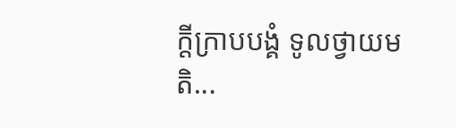ក្ដីក្រាបបង្គំ ទូលថ្វាយមតិ...